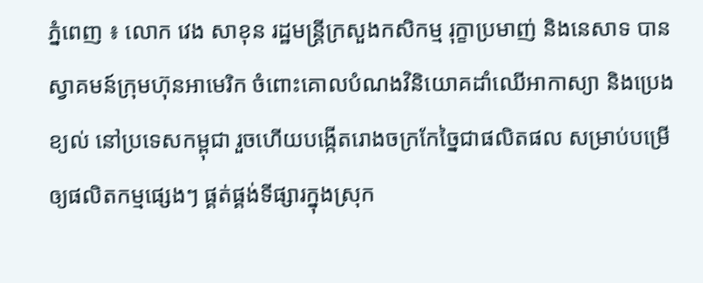ភ្នំពេញ ៖ លោក វេង សាខុន រដ្ឋមន្ដ្រីក្រសួងកសិកម្ម រុក្ខាប្រមាញ់ និងនេសាទ បានស្វាគមន៍ក្រុមហ៊ុនអាមេរិក ចំពោះគោលបំណងវិនិយោគដាំឈើអាកាស្យា និងប្រេងខ្យល់ នៅប្រទេសកម្ពុជា រួចហើយបង្កើតរោងចក្រកែច្នៃជាផលិតផល សម្រាប់បម្រើឲ្យផលិតកម្មផ្សេងៗ ផ្គត់ផ្គង់ទីផ្សារក្នុងស្រុក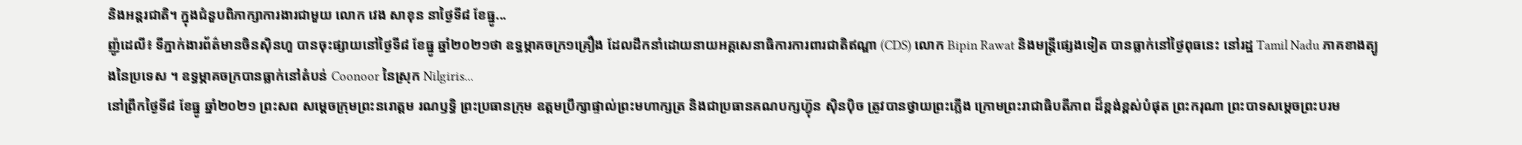និងអន្តរជាតិ។ ក្នុងជំនួបពិភាក្សាការងារជាមួយ លោក វេង សាខុន នាថ្ងៃទី៨ ខែធ្នូ...
ញ៉ូដេលី៖ ទីភ្នាក់ងារព័ត៌មានចិនស៊ិនហួ បានចុះផ្សាយនៅថ្ងៃទី៨ ខែធ្នូ ឆ្នាំ២០២១ថា ឧទ្ធម្ភាគចក្រ១គ្រឿង ដែលដឹកនាំដោយនាយអគ្គសេនាធិការការពារជាតិឥណ្ឌា (CDS) លោក Bipin Rawat និងមន្ត្រីផ្សេងទៀត បានធ្លាក់នៅថ្ងៃពុធនេះ នៅរដ្ឋ Tamil Nadu ភាគខាងត្បូងនៃប្រទេស ។ ឧទ្ធម្ភាគចក្របានធ្លាក់នៅតំបន់ Coonoor នៃស្រុក Nilgiris...
នៅព្រឹកថ្ងៃទី៨ ខែធ្នូ ឆ្នាំ២០២១ ព្រះសព សម្តេចក្រុមព្រះនរោត្តម រណឫទ្ធិ ព្រះប្រធានក្រុម ឧត្តមប្រឹក្សាផ្ទាល់ព្រះមហាក្សត្រ និងជាប្រធានគណបក្សហ្វ៊ុន ស៊ិនប៉ិច ត្រូវបានថ្វាយព្រះភ្លើង ក្រោមព្រះរាជាធិបតីភាព ដ៏ខ្ពង់ខ្ពស់បំផុត ព្រះករុណា ព្រះបាទសម្ដេចព្រះបរម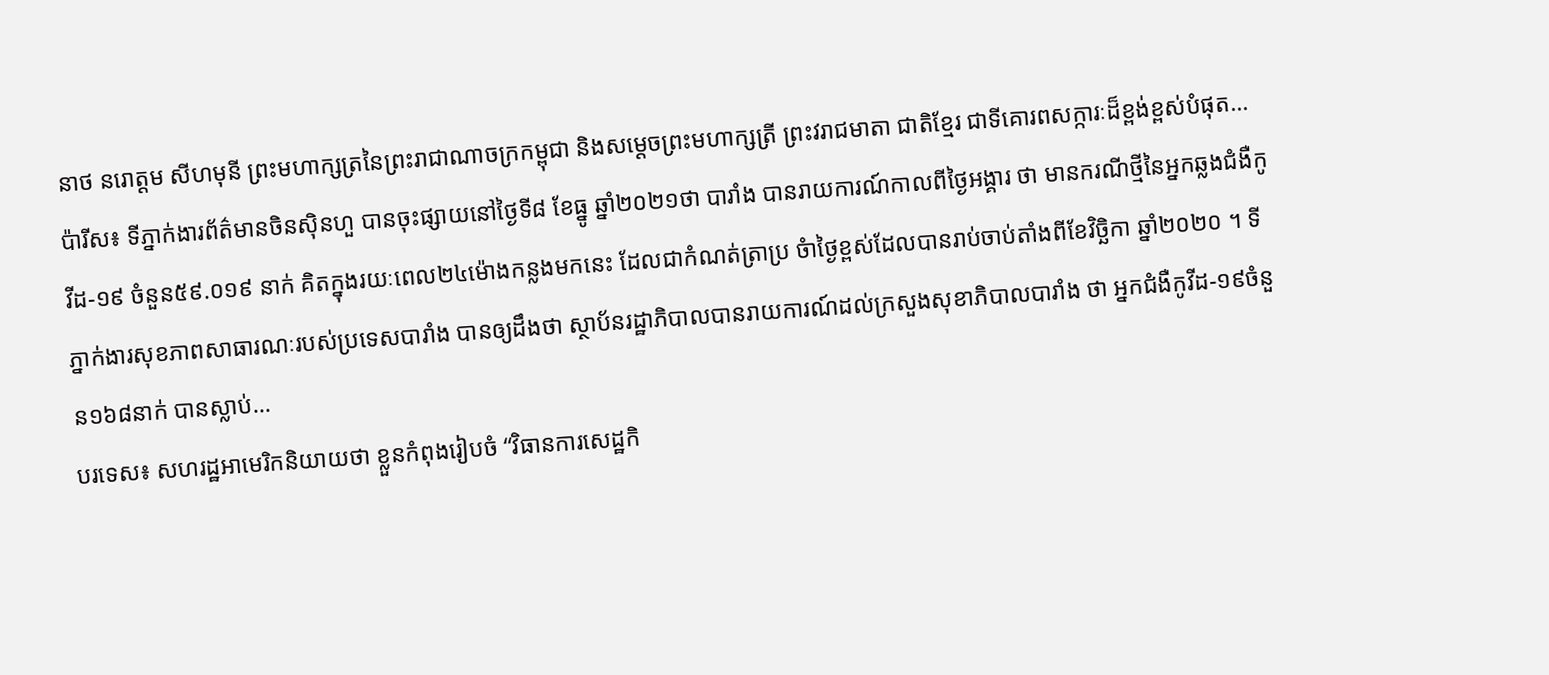នាថ នរោត្តម សីហមុនី ព្រះមហាក្សត្រនៃព្រះរាជាណាចក្រកម្ពុជា និងសម្តេចព្រះមហាក្សត្រី ព្រះវរាជមាតា ជាតិខ្មែរ ជាទីគោរពសក្ការៈដ៏ខ្ពង់ខ្ពស់បំផុត...
ប៉ារីស៖ ទីភ្នាក់ងារព័ត៌មានចិនស៊ិនហួ បានចុះផ្សាយនៅថ្ងៃទី៨ ខែធ្នូ ឆ្នាំ២០២១ថា បារាំង បានរាយការណ៍កាលពីថ្ងៃអង្គារ ថា មានករណីថ្មីនៃអ្នកឆ្លងជំងឺកូវីដ-១៩ ចំនួន៥៩.០១៩ នាក់ គិតក្នុងរយៈពេល២៤ម៉ោងកន្លងមកនេះ ដែលជាកំណត់ត្រាប្រ ចំាថ្ងៃខ្ពស់ដែលបានរាប់ចាប់តាំងពីខែវិច្ឆិកា ឆ្នាំ២០២០ ។ ទីភ្នាក់ងារសុខភាពសាធារណៈរបស់ប្រទេសបារាំង បានឲ្យដឹងថា ស្ថាប័នរដ្ឋាភិបាលបានរាយការណ៍ដល់ក្រសួងសុខាភិបាលបារាំង ថា អ្នកជំងឺកូវីដ-១៩ចំនួន១៦៨នាក់ បានស្លាប់...
បរទេស៖ សហរដ្ឋអាមេរិកនិយាយថា ខ្លួនកំពុងរៀបចំ “វិធានការសេដ្ឋកិ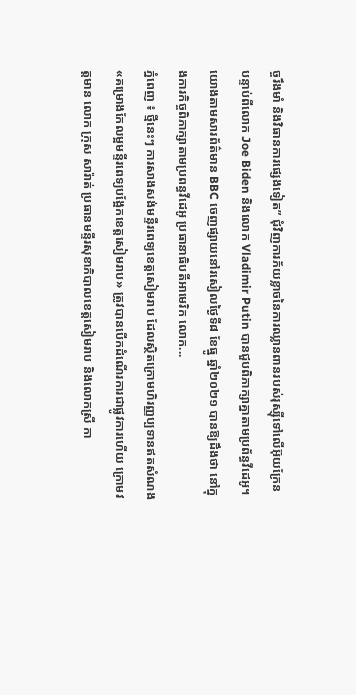ច្ចរឹងមាំ និងវិធានការផ្សេងទៀត” ជុំវិញការភ័យខ្លាចនៃការឈ្លានពានរបស់រុស្ស៊ីទៅលើអ៊ុយក្រែន បន្ទាប់ពីលោក Joe Biden និងលោក Vladimir Putin បានជួបពិភាក្សាគ្នាតាមប្រព័ន្ធវីដេអូ។ យោងតាមសារព័ត៌មាន BBC ចេញផ្សាយនៅរសៀលថ្ងៃទី៨ ខែធ្នូ ឆ្នាំ២០២១ បានឱ្យដឹងថា នៅក្នុងការកិច្ចពិភាក្សាតាមប្រពន្ធវីដេអូ ប្រធានាធិបតីអាមេរិក លោក...
ភ្នំពេញ ៖ ថ្មីនេះៗ ការសាងសង់មន្ទីរពេទ្យខេត្តសៀមរាប ដែលស្ថិតក្រោមហិរញ្ញប្បទានឥតសំណង «គម្រោងកែលម្អមន្ទីរពេទ្យបង្អែកខេត្តសៀមរាប» ត្រូវបានបើកដំណើរការជាផ្លូវការហើយ ក្រោមវត្តមាន លោក ក្រុស សារ៉ាត់ ប្រធានមន្ទីរសុខាភិបាលខេត្តសៀមរាប និងលោកស្រី កា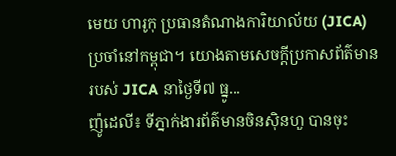មេយ ហារូកុ ប្រធានតំណាងការិយាល័យ (JICA) ប្រចាំនៅកម្ពុជា។ យោងតាមសេចក្ដីប្រកាសព័ត៌មានរបស់ JICA នាថ្ងៃទី៧ ធ្នូ...
ញ៉ូដេលី៖ ទីភ្នាក់ងារព័ត៌មានចិនស៊ិនហួ បានចុះ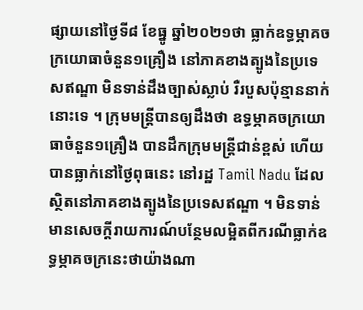ផ្សាយនៅថ្ងៃទី៨ ខែធ្នូ ឆ្នាំ២០២១ថា ធ្លាក់ឧទ្ធម្ភាគចក្រយោធាចំនួន១គ្រឿង នៅភាគខាងត្បូងនៃប្រទេសឥណ្ឌា មិនទាន់ដឹងច្បាស់ស្លាប់ រឺរបួសប៉ុន្មាននាក់នោះទេ ។ ក្រុមមន្ត្រីបានឲ្យដឹងថា ឧទ្ធម្ភាគចក្រយោធាចំនួន១គ្រឿង បានដឹកក្រុមមន្ត្រីជាន់ខ្ពស់ ហើយបានធ្លាក់នៅថ្ងៃពុធនេះ នៅរដ្ឋ Tamil Nadu ដែលស្ថិតនៅភាគខាងត្បូងនៃប្រទេសឥណ្ឌា ។ មិនទាន់មានសេចក្តីរាយការណ៍បន្ថែមលម្អិតពីករណីធ្លាក់ឧទ្ធម្ភាគចក្រនេះថាយ៉ាងណា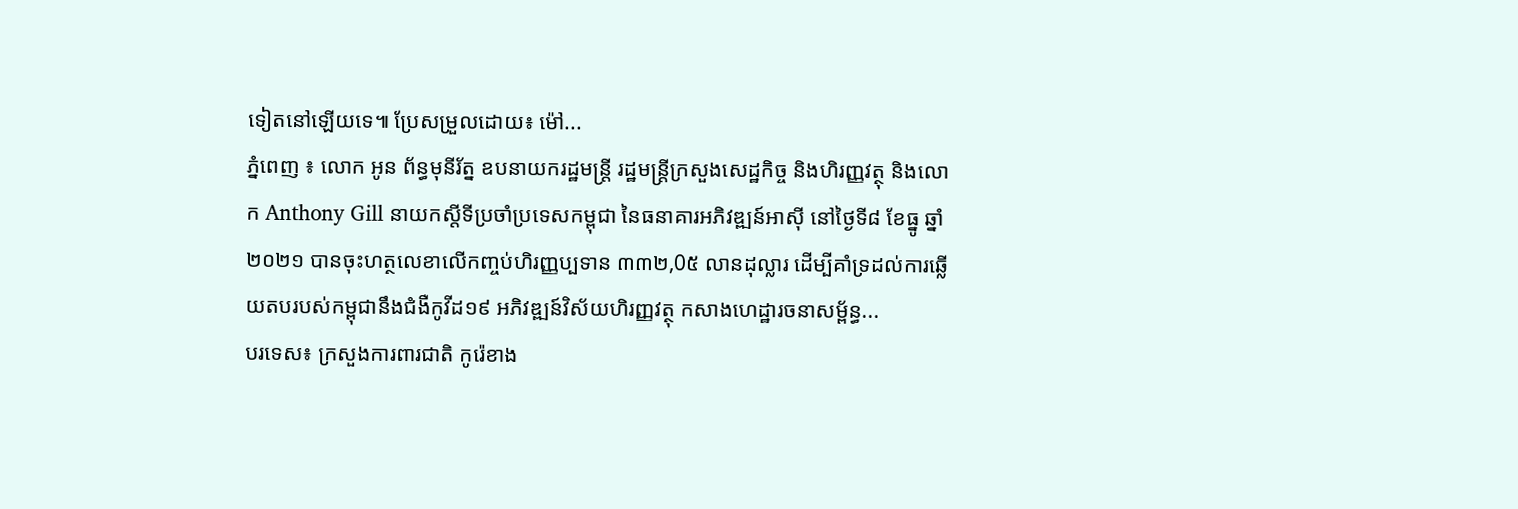ទៀតនៅឡើយទេ៕ ប្រែសម្រួលដោយ៖ ម៉ៅ...
ភ្នំពេញ ៖ លោក អូន ព័ន្ធមុនីរ័ត្ន ឧបនាយករដ្ឋមន្ត្រី រដ្ឋមន្ត្រីក្រសួងសេដ្ឋកិច្ច និងហិរញ្ញវត្ថុ និងលោក Anthony Gill នាយកស្តីទីប្រចាំប្រទេសកម្ពុជា នៃធនាគារអភិវឌ្ឍន៍អាស៊ី នៅថ្ងៃទី៨ ខែធ្នូ ឆ្នាំ២០២១ បានចុះហត្ថលេខាលើកញ្ចប់ហិរញ្ញប្បទាន ៣៣២,0៥ លានដុល្លារ ដើម្បីគាំទ្រដល់ការឆ្លើយតបរបស់កម្ពុជានឹងជំងឺកូវីដ១៩ អភិវឌ្ឍន៍វិស័យហិរញ្ញវត្ថុ កសាងហេដ្ឋារចនាសម្ព័ន្ធ...
បរទេស៖ ក្រសួងការពារជាតិ កូរ៉េខាង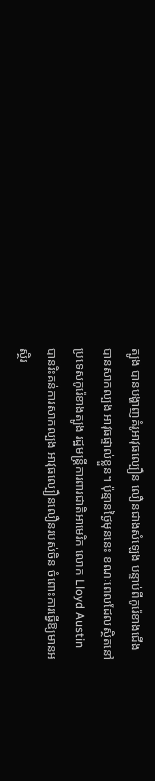ត្បូង បានបង្ហាញគំរូអាវុធល្បឿន លឿនជាងសំឡេង បន្ទាប់ពីកូរ៉េខាងជើងបានសាកល្បង អាវុធផ្ទាល់ខ្លួន។ ប៉ុន្មានថ្ងៃមុននេះ ខណៈពេលដែលស្ថិតនៅ ប្រទេសកូរ៉េខាងត្បូង រដ្ឋមន្ត្រីការពារជាតិអាមេរិក លោក Lloyd Austin បានរិះគន់ការសាកល្បង អាវុធល្បឿនលឿនរបស់ចិន ចំពោះការធ្វើឱ្យមានអស្ថិរ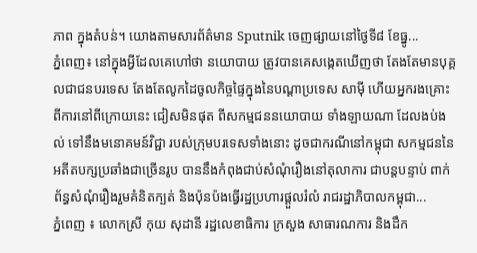ភាព ក្នុងតំបន់។ យោងតាមសារព័ត៌មាន Sputnik ចេញផ្សាយនៅថ្ងៃទី៨ ខែធ្នូ...
ភ្នំពេញ៖ នៅក្នុងអ្វីដែលគេហៅថា នយោបាយ ត្រូវបានគេសង្កេតឃើញថា តែងតែមានបុគ្គលជាជនបរទេស តែងតែលូកដៃចូលកិច្ចផ្ទៃក្នុងនៃបណ្ដាប្រទេស សាមុី ហើយអ្នករងគ្រោះ ពីការនៅពីក្រោយនេះ ជៀសមិនផុត ពីសកម្មជននយោបាយ ទាំងឡាយណា ដែលងប់ងល់ ទៅនឹងមនោគមន៍វិជ្ជា របស់ក្រុមបរទេសទាំងនោះ ដូចជាករណីនៅកម្ពុជា សកម្មជននៃអតីតបក្សប្រឆាំងជាច្រើនរូប បាននឹងកំពុងជាប់សំណុំរឿងនៅតុលាការ ជាបន្តបន្ទាប់ ពាក់ព័ន្ធសំណុំរឿងរួមគំនិតក្បត់ និងប៉ុនប៉ងធ្វើរដ្ឋប្រហារផ្តួលរំលំ រាជរដ្ឋាភិបាលកម្ពុជា...
ភ្នំពេញ ៖ លោកស្រី កុយ សុដានី រដ្ឋលេខាធិការ ក្រសួង សាធារណការ និងដឹក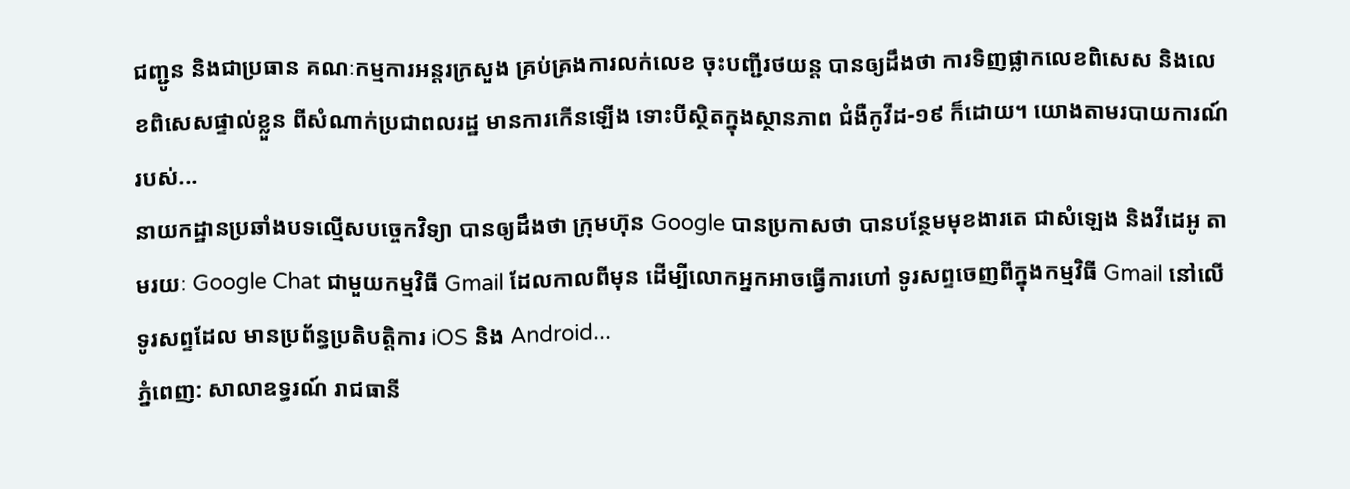ជញ្ជូន និងជាប្រធាន គណៈកម្មការអន្តរក្រសួង គ្រប់គ្រងការលក់លេខ ចុះបញ្ជីរថយន្ត បានឲ្យដឹងថា ការទិញផ្លាកលេខពិសេស និងលេខពិសេសផ្ទាល់ខ្លួន ពីសំណាក់ប្រជាពលរដ្ឋ មានការកើនឡើង ទោះបីស្ថិតក្នុងស្ថានភាព ជំងឺកូវីដ-១៩ ក៏ដោយ។ យោងតាមរបាយការណ៍របស់...
នាយកដ្ឋានប្រឆាំងបទល្មើសបច្ចេកវិទ្យា បានឲ្យដឹងថា ក្រុមហ៊ុន Google បានប្រកាសថា បានបន្ថែមមុខងារតេ ជាសំឡេង និងវីដេអូ តាមរយៈ Google Chat ជាមួយកម្មវិធី Gmail ដែលកាលពីមុន ដើម្បីលោកអ្នកអាចធ្វើការហៅ ទូរសព្ទចេញពីក្នុងកម្មវិធី Gmail នៅលើទូរសព្ទដែល មានប្រព័ន្ធប្រតិបត្តិការ iOS និង Android...
ភ្នំពេញ: សាលាឧទ្ធរណ៍ រាជធានី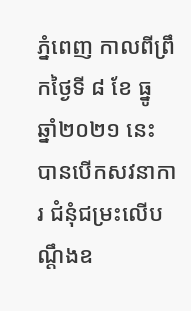ភ្នំពេញ កាលពីព្រឹកថ្ងៃទី ៨ ខែ ធ្នូ ឆ្នាំ២០២១ នេះ បានបើកសវនាការ ជំនុំជម្រះលើបណ្ដឹងឧ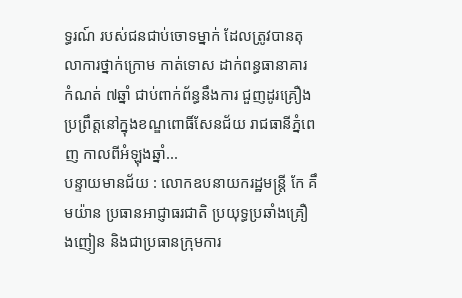ទ្ធរណ៍ របស់ជនជាប់ចោទម្នាក់ ដែលត្រូវបានតុលាការថ្នាក់ក្រោម កាត់ទោស ដាក់ពន្ធធានាគារ កំណត់ ៧ឆ្នាំ ជាប់ពាក់ព័ន្ធនឹងការ ជួញដូរគ្រឿង ប្រព្រឹត្តនៅក្នុងខណ្ឌពោធិ៍សែនជ័យ រាជធានីភ្នំពេញ កាលពីអំឡុងឆ្នាំ...
បន្ទាយមានជ័យ : លោកឧបនាយករដ្ឋមន្ត្រី កែ គឹមយ៉ាន ប្រធានអាជ្ញាធរជាតិ ប្រយុទ្ធប្រឆាំងគ្រឿងញៀន និងជាប្រធានក្រុមការ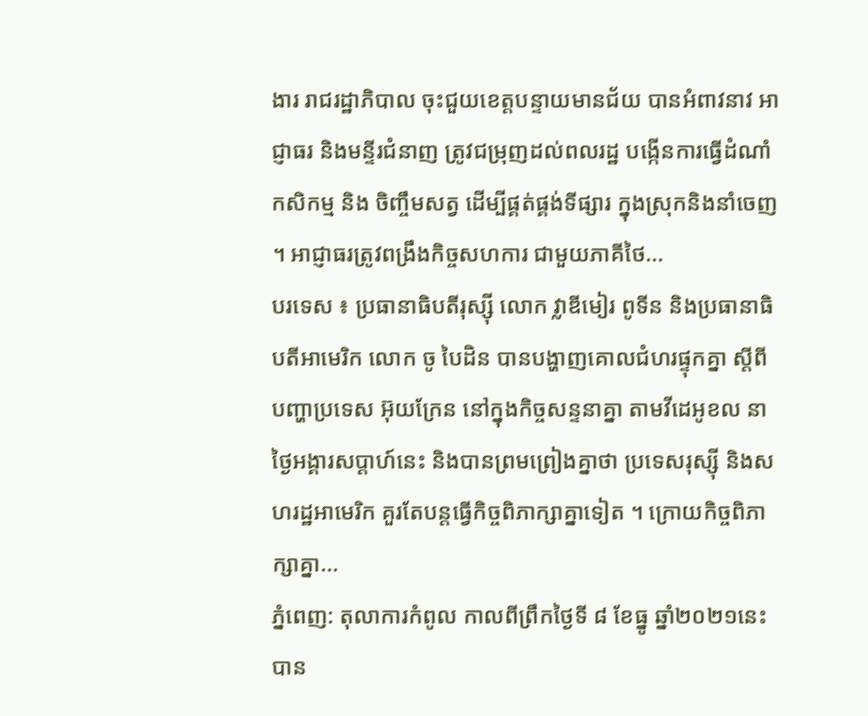ងារ រាជរដ្ឋាភិបាល ចុះជួយខេត្តបន្ទាយមានជ័យ បានអំពាវនាវ អាជ្ញាធរ និងមន្ទីរជំនាញ ត្រូវជម្រុញដល់ពលរដ្ឋ បង្កើនការធ្វើដំណាំកសិកម្ម និង ចិញ្ចឹមសត្វ ដើម្បីផ្គត់ផ្គង់ទីផ្សារ ក្នុងស្រុកនិងនាំចេញ ។ អាជ្ញាធរត្រូវពង្រឹងកិច្ចសហការ ជាមួយភាគីថៃ...
បរទេស ៖ ប្រធានាធិបតីរុស្ស៊ី លោក វ្លាឌីមៀរ ពូទីន និងប្រធានាធិបតីអាមេរិក លោក ចូ បៃដិន បានបង្ហាញគោលជំហរផ្ទុកគ្នា ស្តីពីបញ្ហាប្រទេស អ៊ុយក្រែន នៅក្នុងកិច្ចសន្ទនាគ្នា តាមវីដេអូខល នាថ្ងៃអង្គារសប្ដាហ៍នេះ និងបានព្រមព្រៀងគ្នាថា ប្រទេសរុស្ស៊ី និងសហរដ្ឋអាមេរិក គួរតែបន្តធ្វើកិច្ចពិភាក្សាគ្នាទៀត ។ ក្រោយកិច្ចពិភាក្សាគ្នា...
ភ្នំពេញ: តុលាការកំពូល កាលពីព្រឹកថ្ងៃទី ៨ ខែធ្នូ ឆ្នាំ២០២១នេះ បាន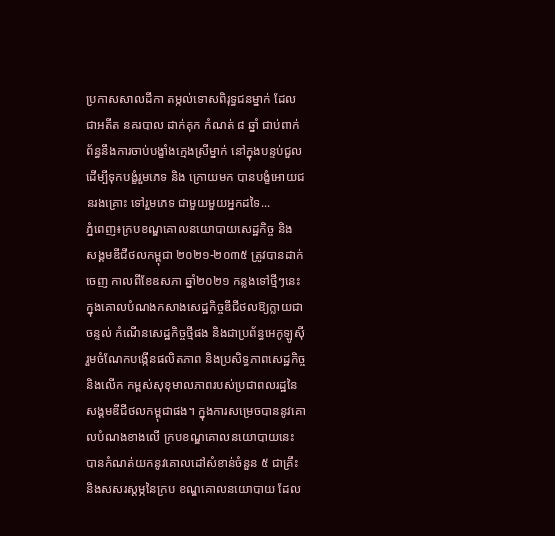ប្រកាសសាលដីកា តម្កល់ទោសពិរុទ្ធជនម្នាក់ ដែលជាអតីត នគរបាល ដាក់គុក កំណត់ ៨ ឆ្នាំ ជាប់ពាក់ព័ន្ធនឹងការចាប់បង្ខាំងក្មេងស្រីម្នាក់ នៅក្នុងបន្ទប់ជួល ដើម្បីទុកបង្ខំរួមភេទ និង ក្រោយមក បានបង្ខំអោយជនរងគ្រោះ ទៅរួមភេទ ជាមួយមួយអ្នកដទៃ...
ភ្នំពេញ៖ក្របខណ្ឌគោលនយោបាយសេដ្ឋកិច្ច និង សង្គមឌីជីថលកម្ពុជា ២០២១-២០៣៥ ត្រូវបានដាក់ចេញ កាលពីខែឧសភា ឆ្នាំ២០២១ កន្លងទៅថ្មីៗនេះ ក្នុងគោលបំណងកសាងសេដ្ឋកិច្ចឌីជីថលឱ្យក្លាយជាចន្ទល់ កំណើនសេដ្ឋកិច្ចថ្មីផង និងជាប្រព័ន្ធអេកូឡូស៊ីរួមចំណែកបង្កើនផលិតភាព និងប្រសិទ្ធភាពសេដ្ឋកិច្ច និងលើក កម្ពស់សុខុមាលភាពរបស់ប្រជាពលរដ្ឋនៃសង្គមឌីជីថលកម្ពុជាផង។ ក្នុងការសម្រេចបាននូវគោលបំណងខាងលើ ក្របខណ្ឌគោលនយោបាយនេះ បានកំណត់យកនូវគោលដៅសំខាន់ចំនួន ៥ ជាគ្រឹះ និងសសរស្ដម្ភនៃក្រប ខណ្ឌគោលនយោបាយ ដែល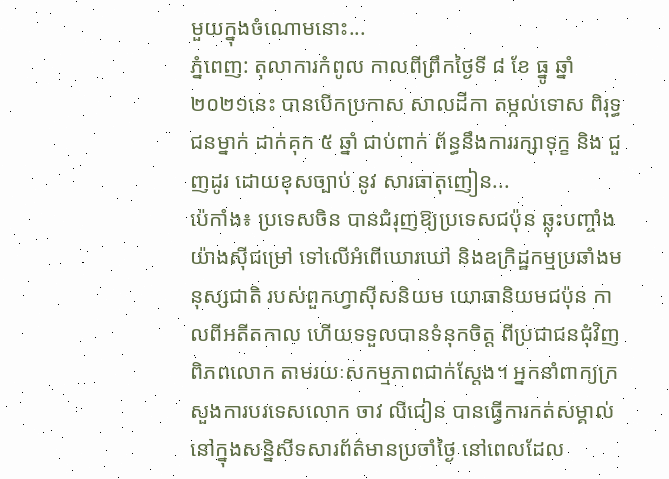មួយក្នុងចំណោមនោះ...
ភ្នំពេញ: តុលាការកំពូល កាលពីព្រឹកថ្ងៃទី ៨ ខែ ធ្នូ ឆ្នាំ ២០២១នេះ បានបើកប្រកាស សាលដីកា តម្កល់ទោស ពិរុទ្ធជនម្នាក់ ដាក់គុក ៥ ឆ្នាំ ជាប់ពាក់ ព័ន្ធនឹងការរក្សាទុក្ខ និង ជួញដូរ ដោយខុសច្បាប់ នូវ សារធាតុញៀន...
ប៉េកាំង៖ ប្រទេសចិន បានជំរុញឱ្យប្រទេសជប៉ុន ឆ្លុះបញ្ចាំងយ៉ាងស៊ីជម្រៅ ទៅលើអំពើឃោរឃៅ និងឧក្រិដ្ឋកម្មប្រឆាំងមនុស្សជាតិ របស់ពួកហ្វាស៊ីសនិយម យោធានិយមជប៉ុន កាលពីអតីតកាល ហើយទទួលបានទំនុកចិត្ត ពីប្រជាជនជុំវិញពិភពលោក តាមរយៈសកម្មភាពជាក់ស្តែង។ អ្នកនាំពាក្យក្រសួងការបរទេសលោក ចាវ លីជៀន បានធ្វើការកត់សម្គាល់ នៅក្នុងសន្និសីទសារព័ត៌មានប្រចាំថ្ងៃ នៅពេលដែល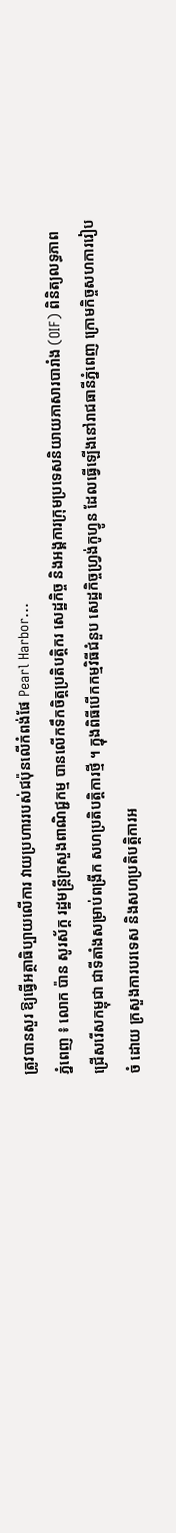ត្រូវបានសួរ ឱ្យធ្វើអត្ថាធិប្បាយលើការ វាយប្រហាររបស់ជប៉ុនលើកំពង់ផែ Pearl Harbor...
ភ្នំពេញ ៖ លោក ប៉ាន សូរស័ក្ត រដ្ឋមន្ត្រីក្រសួងពាណិជ្ជកម្ម បានលើកទឹកចិត្តប្រតិបត្តិករ សេដ្ឋកិច្ច និងអង្គការក្រុមប្រទេសនិយាយភាសារបារាំង (OIF) ពិនិត្យលទ្ធភាពជ្រើសរើសកម្ពុជា ជាទីតាំងសម្រាប់ពង្រីក សហប្រតិបត្តិការថ្មី ។ ក្នុងពិធីបើកកម្មវិធីជំនួប សេដ្ឋកិច្ចហ្វ្រង់កូហ្វូន ដែលធ្វើឡើងនៅរាជធានីភ្នំពេញ ក្រោមកិច្ចសហការរៀបចំ ដោយ ក្រសួងការបរទេស និងសហប្រតិបត្តិការអ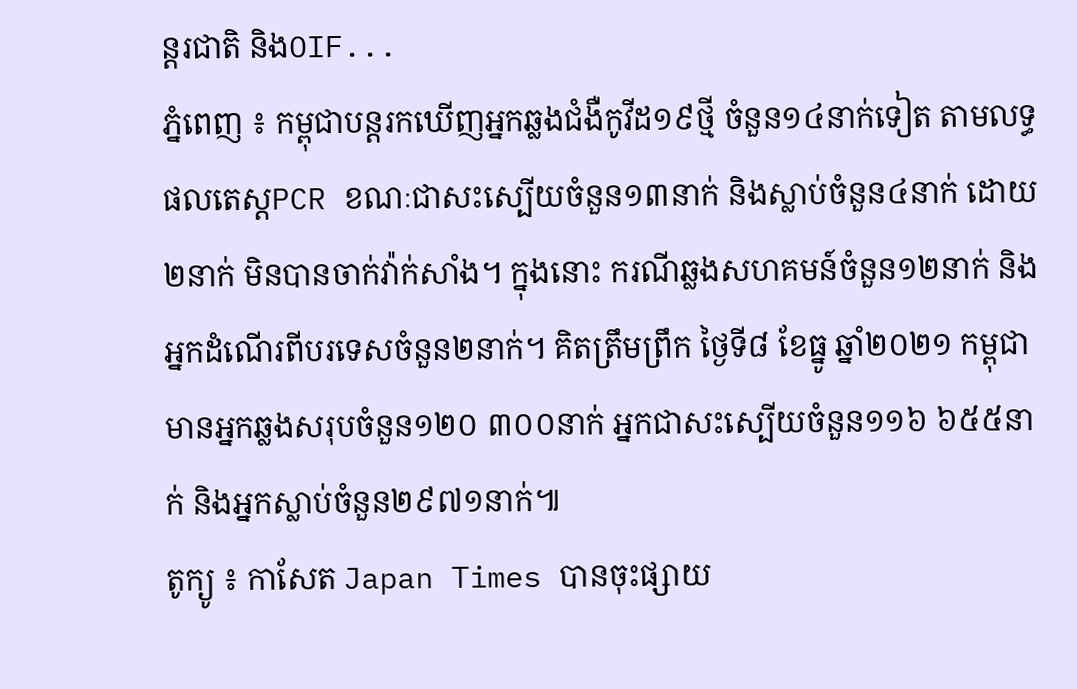ន្តរជាតិ និងOIF...
ភ្នំពេញ ៖ កម្ពុជាបន្តរកឃើញអ្នកឆ្លងជំងឺកូវីដ១៩ថ្មី ចំនួន១៤នាក់ទៀត តាមលទ្ធផលតេស្តPCR ខណៈជាសះស្បើយចំនួន១៣នាក់ និងស្លាប់ចំនួន៤នាក់ ដោយ២នាក់ មិនបានចាក់វ៉ាក់សាំង។ ក្នុងនោះ ករណីឆ្លងសហគមន៍ចំនួន១២នាក់ និងអ្នកដំណើរពីបរទេសចំនួន២នាក់។ គិតត្រឹមព្រឹក ថ្ងៃទី៨ ខែធ្នូ ឆ្នាំ២០២១ កម្ពុជាមានអ្នកឆ្លងសរុបចំនួន១២០ ៣០០នាក់ អ្នកជាសះស្បើយចំនួន១១៦ ៦៥៥នាក់ និងអ្នកស្លាប់ចំនួន២៩៧១នាក់៕
តូក្យូ ៖ កាសែត Japan Times បានចុះផ្សាយ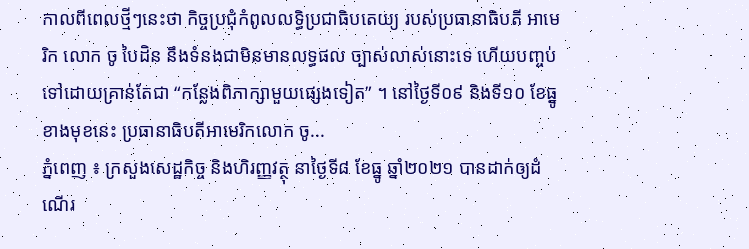កាលពីពេលថ្មីៗនេះថា កិច្ចប្រជុំកំពូលលទ្ធិប្រជាធិបតេយ្យ របស់ប្រធានាធិបតី អាមេរិក លោក ចូ បៃដិន នឹងទំនងជាមិនមានលទ្ធផល ច្បាស់លាស់នោះទេ ហើយបញ្ចប់ទៅដោយគ្រាន់តែជា “កន្លែងពិភាក្សាមួយផ្សេងទៀត” ។ នៅថ្ងៃទី០៩ និងទី១០ ខែធ្នូខាងមុខនេះ ប្រធានាធិបតីអាមេរិកលោក ចូ...
ភ្នំពេញ ៖ ក្រសួងសេដ្ឋកិច្ច និងហិរញ្ញវត្ថុ នាថ្ងៃទី៨ ខែធ្នូ ឆ្នាំ២០២១ បានដាក់ឲ្យដំណើរ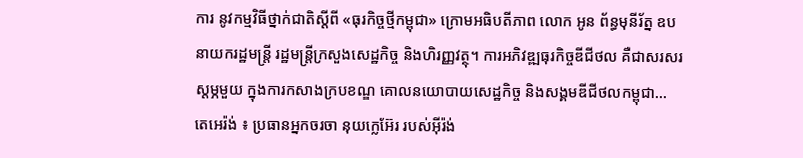ការ នូវកម្មវិធីថ្នាក់ជាតិស្តីពី «ធុរកិច្ចថ្មីកម្ពុជា» ក្រោមអធិបតីភាព លោក អូន ព័ន្ធមុនីរ័ត្ន ឧបនាយករដ្ឋមន្ត្រី រដ្ឋមន្ត្រីក្រសួងសេដ្ឋកិច្ច និងហិរញ្ញវត្ថុ។ ការអភិវឌ្ឍធុរកិច្ចឌីជីថល គឺជាសរសរស្តម្ភមួយ ក្នុងការកសាងក្របខណ្ឌ គោលនយោបាយសេដ្ឋកិច្ច និងសង្គមឌីជីថលកម្ពុជា...
តេអេរ៉ង់ ៖ ប្រធានអ្នកចរចា នុយក្លេអ៊ែរ របស់អ៊ីរ៉ង់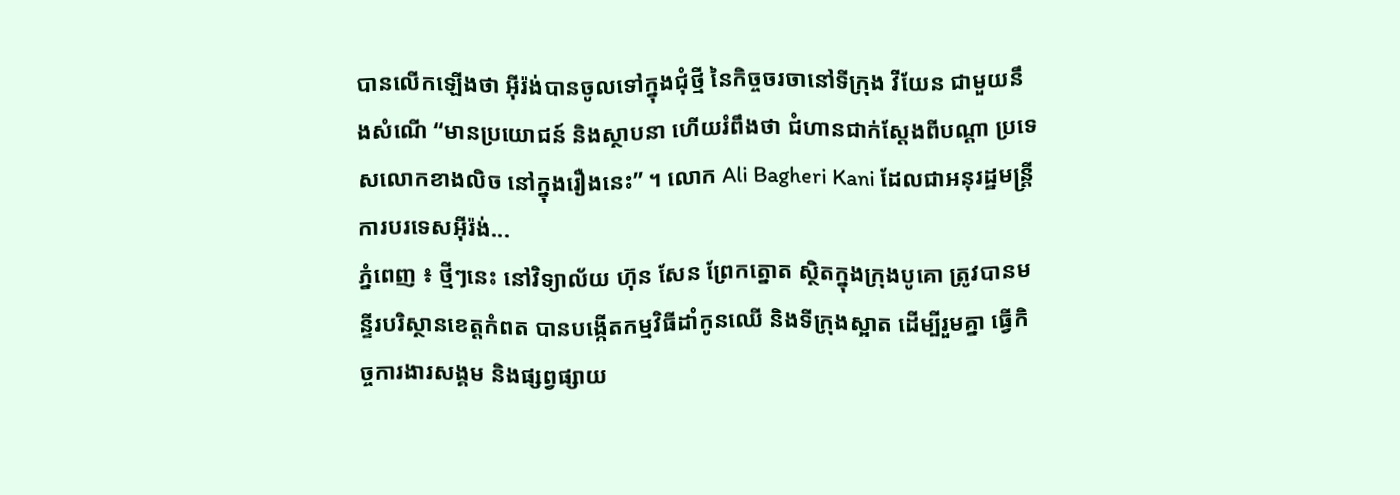បានលើកឡើងថា អ៊ីរ៉ង់បានចូលទៅក្នុងជុំថ្មី នៃកិច្ចចរចានៅទីក្រុង វីយែន ជាមួយនឹងសំណើ “មានប្រយោជន៍ និងស្ថាបនា ហើយរំពឹងថា ជំហានជាក់ស្តែងពីបណ្ដា ប្រទេសលោកខាងលិច នៅក្នុងរឿងនេះ” ។ លោក Ali Bagheri Kani ដែលជាអនុរដ្ឋមន្ត្រីការបរទេសអ៊ីរ៉ង់...
ភ្នំពេញ ៖ ថ្មីៗនេះ នៅវិទ្យាល័យ ហ៊ុន សែន ព្រែកត្នោត ស្ថិតក្នុងក្រុងបូគោ ត្រូវបានមន្ទីរបរិស្ថានខេត្តកំពត បានបង្កើតកម្មវិធីដាំកូនឈើ និងទីក្រុងស្អាត ដើម្បីរួមគ្នា ធ្វើកិច្ចការងារសង្គម និងផ្សព្វផ្សាយ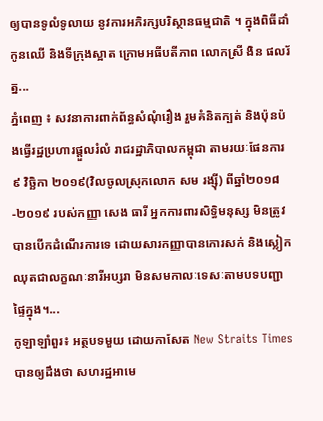ឲ្យបានទូលំទូលាយ នូវការអភិរក្សបរិស្ថានធម្មជាតិ ។ ក្នុងពិធីដាំកូនឈើ និងទីក្រុងស្អាត ក្រោមអធីបតីភាព លោកស្រី ងិន ផលរ័ត្ន...
ភ្នំពេញ ៖ សវនាការពាក់ព័ន្ធសំណុំរឿង រួមគំនិតក្បត់ និងប៉ុនប៉ងធ្វើរដ្ឋប្រហារផ្តួលរំលំ រាជរដ្ឋាភិបាលកម្ពុជា តាមរយៈផែនការ ៩ វិច្ឆិកា ២០១៩(វិលចូលស្រុកលោក សម រង្ស៊ី) ពីឆ្នាំ២០១៨ -២០១៩ របស់កញ្ញា សេង ធារី អ្នកការពារសិទ្ធិមនុស្ស មិនត្រូវបានបើកដំណើរការទេ ដោយសារកញ្ញាបានកោរសក់ និងស្លៀកឈុតជាលក្ខណៈនារីអប្សរា មិនសមកាលៈទេសៈតាមបទបញ្ជាផ្ទៃក្នុង។...
កូឡាឡាំពួរ៖ អត្ថបទមួយ ដោយកាសែត New Straits Times បានឲ្យដឹងថា សហរដ្ឋអាមេ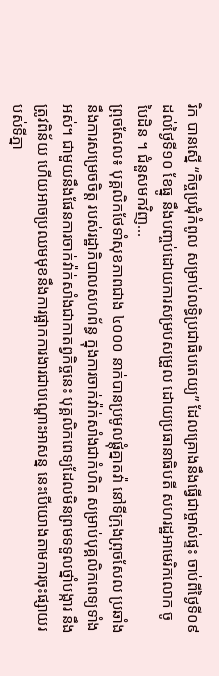រិក បានស្នើ “កិច្ចប្រជុំកំពូល សម្រាប់លទ្ធិប្រជាធិបតេយ្យ” ដែលគ្រោងនឹងធ្វើជាម្ចាស់ផ្ទះ ចាប់ពីថ្ងៃទី០៩ ដល់ថ្ងៃទី១០ ខែធ្នូ នឹងបញ្ចប់ដោយការសម្របសម្រួល ដោយប្រធានាធិបតី សហរដ្ឋអាមេរិកលោក ចូ បៃដិន ។ ជំនួសមកវិញ...
ព្រុចសែល៖ បុគ្គលិកថែទាំសុខភាពជាង ៤០០០ នាក់បានប្រមូលផ្ដុំគ្នាតវ៉ា នៅទីក្រុងព្រុចសែល ប្រឆាំងនឹងការសម្រេចចិត្ត របស់រដ្ឋាភិបាលសហព័ន្ធ ក្នុងការចាក់វ៉ាក់សាំងជាកំហិត សម្រាប់បុគ្គលិកពេទ្យទាំងអស់។ ជាមួយនឹងផែនការចាក់វ៉ាក់សាំងជាកាតព្វកិច្ចនេះ បុគ្គលិកពេទ្យដែលមិនព្រមទទួលថ្នាំបង្ការ នឹងត្រូវពិន័យ ហើយអាចប្រឈមមុខនឹងការផ្អាកការងារជាបណ្តោះអាសន្ន នេះបើយោងតាមការចុះផ្សាយរបស់ទីភ្នា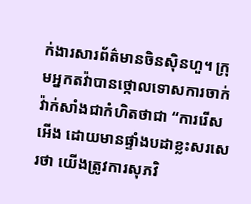ក់ងារសារព័ត៌មានចិនស៊ិនហួ។ ក្រុមអ្នកតវ៉ាបានថ្កោលទោសការចាក់វ៉ាក់សាំងជាកំហិតថាជា “ការរើសអើង ដោយមានផ្ទាំងបដាខ្លះសរសេរថា យើងត្រូវការសុភវិ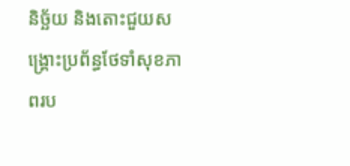និច្ឆ័យ និងតោះជួយសង្រ្គោះប្រព័ន្ធថែទាំសុខភាពរប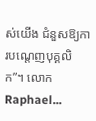ស់យើង ជំនួសឱ្យការបណ្តេញបុគ្គលិក”។ លោក Raphael...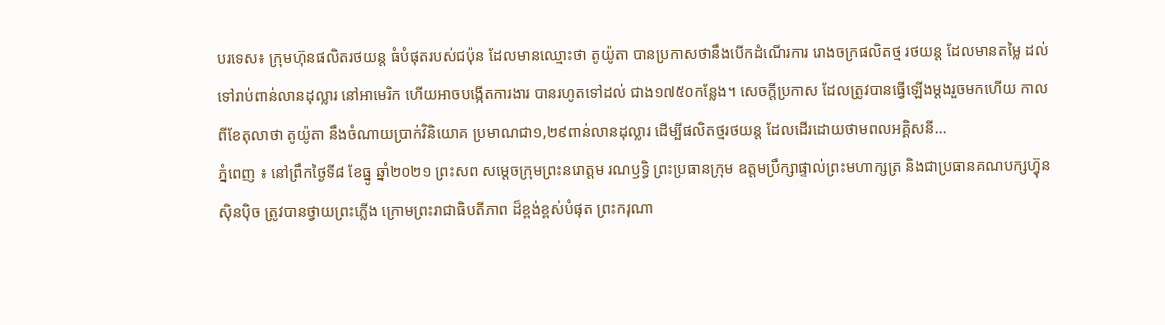បរទេស៖ ក្រុមហ៊ុនផលិតរថយន្ត ធំបំផុតរបស់ជប៉ុន ដែលមានឈ្មោះថា តូយ៉ូតា បានប្រកាសថានឹងបើកដំណើរការ រោងចក្រផលិតថ្ម រថយន្ត ដែលមានតម្លៃ ដល់ទៅរាប់ពាន់លានដុល្លារ នៅអាមេរិក ហើយអាចបង្កើតការងារ បានរហូតទៅដល់ ជាង១៧៥០កន្លែង។ សេចក្តីប្រកាស ដែលត្រូវបានធ្វើឡើងម្តងរួចមកហើយ កាលពីខែតុលាថា តូយ៉ូតា នឹងចំណាយប្រាក់វិនិយោគ ប្រមាណជា១,២៩ពាន់លានដុល្លារ ដើម្បីផលិតថ្មរថយន្ត ដែលដើរដោយថាមពលអគ្គិសនី...
ភ្នំពេញ ៖ នៅព្រឹកថ្ងៃទី៨ ខែធ្នូ ឆ្នាំ២០២១ ព្រះសព សម្តេចក្រុមព្រះនរោត្តម រណឫទ្ធិ ព្រះប្រធានក្រុម ឧត្តមប្រឹក្សាផ្ទាល់ព្រះមហាក្សត្រ និងជាប្រធានគណបក្សហ្វ៊ុន ស៊ិនប៉ិច ត្រូវបានថ្វាយព្រះភ្លើង ក្រោមព្រះរាជាធិបតីភាព ដ៏ខ្ពង់ខ្ពស់បំផុត ព្រះករុណា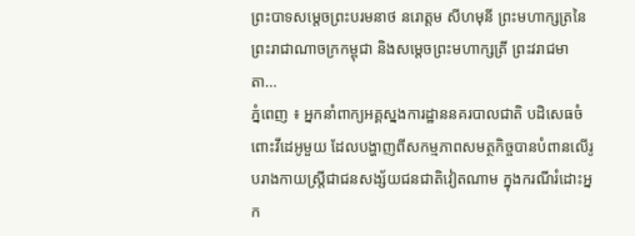ព្រះបាទសម្ដេចព្រះបរមនាថ នរោត្តម សីហមុនី ព្រះមហាក្សត្រនៃព្រះរាជាណាចក្រកម្ពុជា និងសម្តេចព្រះមហាក្សត្រី ព្រះវរាជមាតា...
ភ្នំពេញ ៖ អ្នកនាំពាក្យអគ្គស្នងការដ្ឋាននគរបាលជាតិ បដិសេធចំពោះវីដេអូមួយ ដែលបង្ហាញពីសកម្មភាពសមត្ថកិច្ចបានបំពានលើរូបរាងកាយស្រ្តីជាជនសង្ស័យជនជាតិវៀតណាម ក្នុងករណីរំដោះអ្នក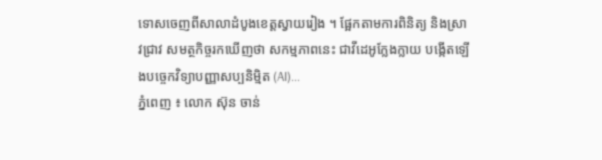ទោសចេញពីសាលាដំបូងខេត្តស្វាយរៀង ។ ផ្អែកតាមការពិនិត្យ និងស្រាវជ្រាវ សមត្ថកិច្ចរកឃើញថា សកម្មភាពនេះ ជាវីដេអូក្លែងក្លាយ បង្កើតឡើងបច្ចេកវិទ្យាបញ្ញាសប្បនិម្មិត (AI)...
ភ្នំពេញ ៖ លោក ស៊ុន ចាន់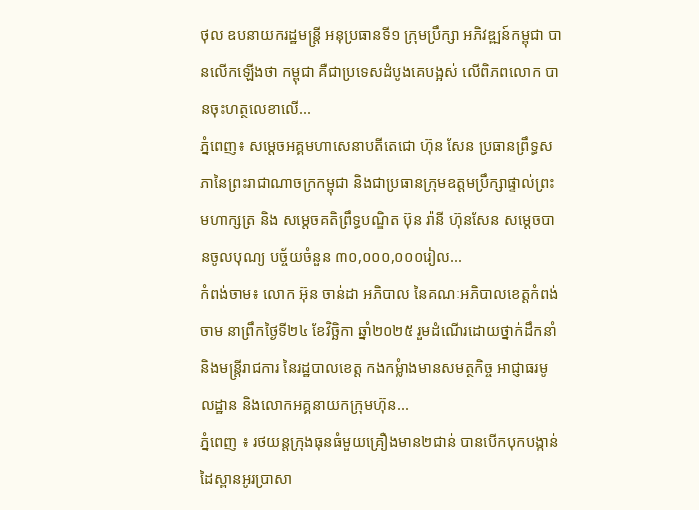ថុល ឧបនាយករដ្ឋមន្ត្រី អនុប្រធានទី១ ក្រុមប្រឹក្សា អភិវឌ្ឍន៍កម្ពុជា បានលើកឡើងថា កម្ពុជា គឺជាប្រទេសដំបូងគេបង្អស់ លើពិភពលោក បានចុះហត្ថលេខាលើ...
ភ្នំពេញ៖ សម្ដេចអគ្គមហាសេនាបតីតេជោ ហ៊ុន សែន ប្រធានព្រឹទ្ធសភានៃព្រះរាជាណាចក្រកម្ពុជា និងជាប្រធានក្រុមឧត្តមប្រឹក្សាផ្ទាល់ព្រះមហាក្សត្រ និង សម្តេចគតិព្រឹទ្ធបណ្ឌិត ប៊ុន រ៉ានី ហ៊ុនសែន សម្តេចបានចូលបុណ្យ បច្ច័យចំនួន ៣០,០០០,០០០រៀល...
កំពង់ចាម៖ លោក អ៊ុន ចាន់ដា អភិបាល នៃគណៈអភិបាលខេត្តកំពង់ចាម នាព្រឹកថ្ងៃទី២៤ ខែវិច្ឆិកា ឆ្នាំ២០២៥ រួមដំណើរដោយថ្នាក់ដឹកនាំ និងមន្ត្រីរាជការ នៃរដ្ឋបាលខេត្ត កងកម្លំាងមានសមត្ថកិច្ច អាជ្ញាធរមូលដ្ឋាន និងលោកអគ្គនាយកក្រុមហ៊ុន...
ភ្នំពេញ ៖ រថយន្តក្រុងធុនធំមួយគ្រឿងមាន២ជាន់ បានបើកបុកបង្កាន់ដៃស្ពានអូរប្រាសា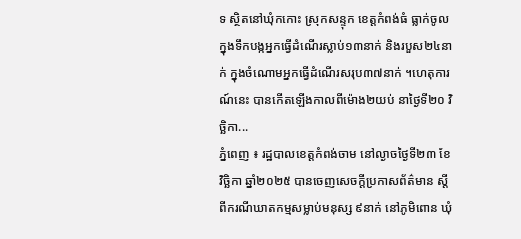ទ ស្ថិតនៅឃុំកកោះ ស្រុកសន្ទុក ខេត្តកំពង់ធំ ធ្លាក់ចូលក្នុងទឹកបង្កអ្នកធ្វើដំណើរស្លាប់១៣នាក់ និងរបួស២៤នាក់ ក្នុងចំណោមអ្នកធ្វើដំណើរសរុប៣៧នាក់ ។ហេតុការណ៍នេះ បានកើតឡើងកាលពីម៉ោង២យប់ នាថ្ងៃទី២០ វិច្ឆិកា...
ភ្នំពេញ ៖ រដ្ឋបាលខេត្តកំពង់ចាម នៅល្ងាចថ្ងៃទី២៣ ខែវិច្ឆិកា ឆ្នាំ២០២៥ បានចេញសេចក្ដីប្រកាសព័ត៌មាន ស្ដីពីករណីឃាតកម្មសម្លាប់មនុស្ស ៩នាក់ នៅភូមិពោន ឃុំ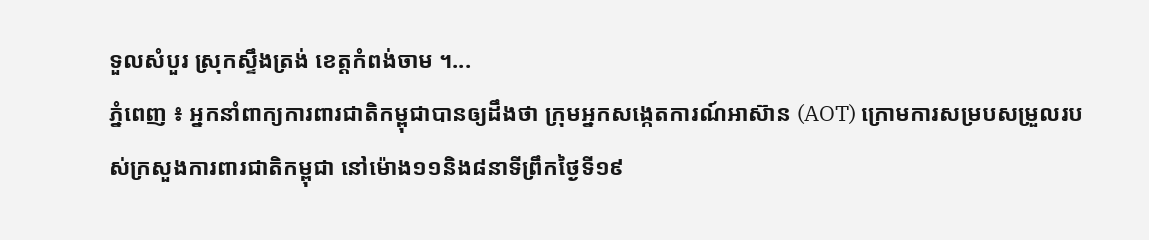ទួលសំបួរ ស្រុកស្ទឹងត្រង់ ខេត្តកំពង់ចាម ។...
ភ្នំពេញ ៖ អ្នកនាំពាក្យការពារជាតិកម្ពុជាបានឲ្យដឹងថា ក្រុមអ្នកសង្កេតការណ៍អាស៊ាន (AOT) ក្រោមការសម្របសម្រួលរបស់ក្រសួងការពារជាតិកម្ពុជា នៅម៉ោង១១និង៨នាទីព្រឹកថ្ងៃទី១៩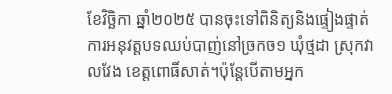ខែវិច្ឆិកា ឆ្នាំ២០២៥ បានចុះទៅពិនិត្យនិងផ្ទៀងផ្ទាត់ការអនុវត្តបទឈប់បាញ់នៅច្រកច១ ឃុំថ្មដា ស្រុកវាលវែង ខេត្តពោធិ៍សាត់។ប៉ុន្តែបើតាមអ្នក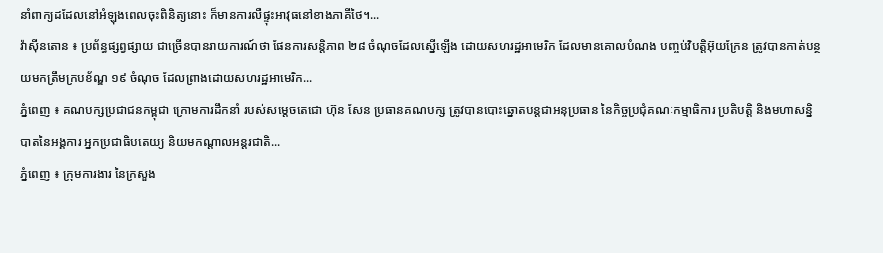នាំពាក្យដដែលនៅអំឡុងពេលចុះពិនិត្យនោះ ក៏មានការលឺផ្ទុះអាវុធនៅខាងភាគីថៃ។...
វ៉ាស៊ីនតោន ៖ ប្រព័ន្ធផ្សព្វផ្សាយ ជាច្រើនបានរាយការណ៍ថា ផែនការសន្តិភាព ២៨ ចំណុចដែលស្នើឡើង ដោយសហរដ្ឋអាមេរិក ដែលមានគោលបំណង បញ្ចប់វិបត្តិអ៊ុយក្រែន ត្រូវបានកាត់បន្ថយមកត្រឹមក្របខ័ណ្ឌ ១៩ ចំណុច ដែលព្រាងដោយសហរដ្ឋអាមេរិក...
ភ្នំពេញ ៖ គណបក្សប្រជាជនកម្ពុជា ក្រោមការដឹកនាំ របស់សម្តេចតេជោ ហ៊ុន សែន ប្រធានគណបក្ស ត្រូវបានបោះឆ្នោតបន្តជាអនុប្រធាន នៃកិច្ចប្រជុំគណៈកម្មាធិការ ប្រតិបត្តិ និងមហាសន្និបាតនៃអង្គការ អ្នកប្រជាធិបតេយ្យ និយមកណ្តាលអន្តរជាតិ...
ភ្នំពេញ ៖ ក្រុមការងារ នៃក្រសួង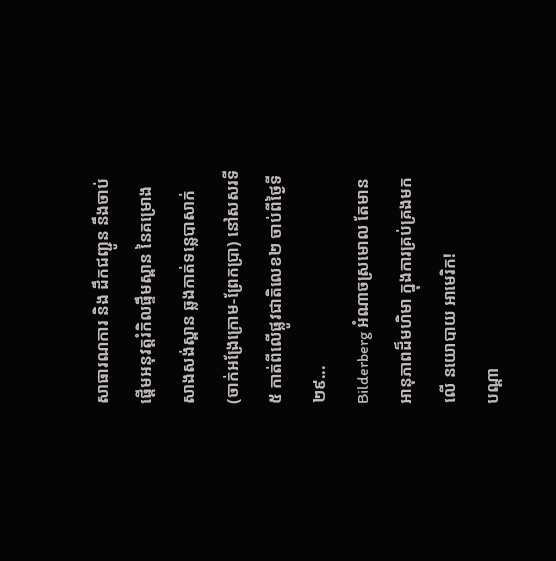សាធារណការ និង ដឹកជញ្ជូន នឹងចាប់ផ្តើមអនុវត្តរំកិលផ្ទឹមស្ពាន នៃគម្រោង សាងសង់ស្ពាន ឆ្លងកាត់ទន្លេបាសាក់ (ចាក់អង្រែក្រោម-ព្រែកប្រា) នៅសសរទី៥ កាត់ពីលើផ្លូវជាតិលេខ២ ចាប់ពីថ្ងៃទី២៩...
Bilderberg អំណាចស្រមោល តែមានអានុភាពដ៏មហិមា ក្នុងការគ្រប់គ្រងមកលើ នយោបាយ អាមេរិក!
បណ្ដា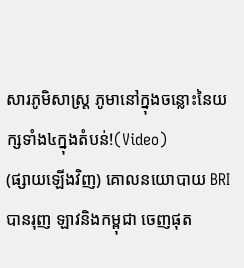សារភូមិសាស្រ្ត ភូមានៅក្នុងចន្លោះនៃយក្សទាំង៤ក្នុងតំបន់!(Video)
(ផ្សាយឡើងវិញ) គោលនយោបាយ BRI បានរុញ ឡាវនិងកម្ពុជា ចេញផុត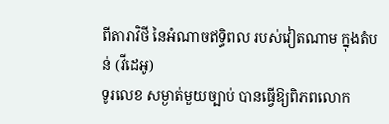ពីតារាវិថី នៃអំណាចឥទ្ធិពល របស់វៀតណាម ក្នុងតំបន់ (វីដេអូ)
ទូរលេខ សម្ងាត់មួយច្បាប់ បានធ្វើឱ្យពិភពលោក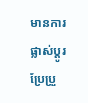មានការផ្លាស់ប្ដូរ ប្រែប្រួ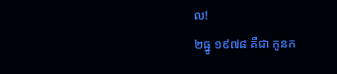ល!
២ធ្នូ ១៩៧៨ គឺជា កូនក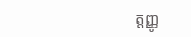ត្តញ្ញូ